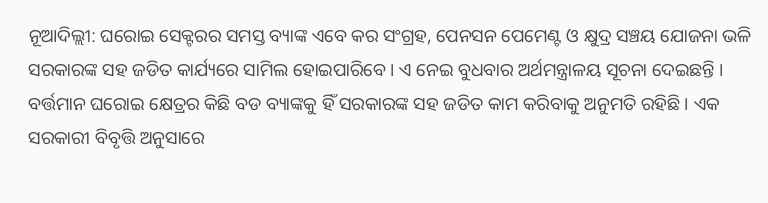ନୂଆଦିଲ୍ଲୀ: ଘରୋଇ ସେକ୍ଟରର ସମସ୍ତ ବ୍ୟାଙ୍କ ଏବେ କର ସଂଗ୍ରହ, ପେନସନ ପେମେଣ୍ଟ ଓ କ୍ଷୁଦ୍ର ସଞ୍ଚୟ ଯୋଜନା ଭଳି ସରକାରଙ୍କ ସହ ଜଡିତ କାର୍ଯ୍ୟରେ ସାମିଲ ହୋଇପାରିବେ । ଏ ନେଇ ବୁଧବାର ଅର୍ଥମନ୍ତ୍ରାଳୟ ସୂଚନା ଦେଇଛନ୍ତି ।
ବର୍ତ୍ତମାନ ଘରୋଇ କ୍ଷେତ୍ରର କିଛି ବଡ ବ୍ୟାଙ୍କକୁ ହିଁ ସରକାରଙ୍କ ସହ ଜଡିତ କାମ କରିବାକୁ ଅନୁମତି ରହିଛି । ଏକ ସରକାରୀ ବିବୃତ୍ତି ଅନୁସାରେ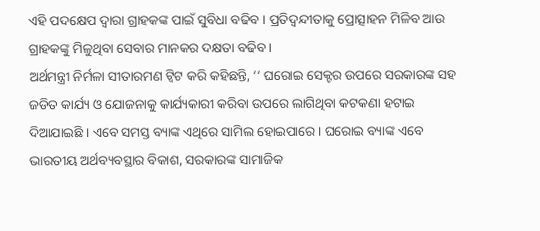ଏହି ପଦକ୍ଷେପ ଦ୍ବାରା ଗ୍ରାହକଙ୍କ ପାଇଁ ସୁବିଧା ବଢିବ । ପ୍ରତିଦ୍ବନ୍ଦୀତାକୁ ପ୍ରୋତ୍ସାହନ ମିଳିବ ଆଉ ଗ୍ରାହକଙ୍କୁ ମିଳୁଥିବା ସେବାର ମାନକର ଦକ୍ଷତା ବଢିବ ।
ଅର୍ଥମନ୍ତ୍ରୀ ନିର୍ମଳା ସୀତାରମଣ ଟ୍ବିଟ କରି କହିଛନ୍ତି, ‘‘ ଘରୋଇ ସେକ୍ଟର ଉପରେ ସରକାରଙ୍କ ସହ ଜଡିତ କାର୍ଯ୍ୟ ଓ ଯୋଜନାକୁ କାର୍ଯ୍ୟକାରୀ କରିବା ଉପରେ ଲାଗିଥିବା କଟକଣା ହଟାଇ ଦିଆଯାଇଛି । ଏବେ ସମସ୍ତ ବ୍ୟାଙ୍କ ଏଥିରେ ସାମିଲ ହୋଇପାରେ । ଘରୋଇ ବ୍ୟାଙ୍କ ଏବେ ଭାରତୀୟ ଅର୍ଥବ୍ୟବସ୍ଥାର ବିକାଶ, ସରକାରଙ୍କ ସାମାଜିକ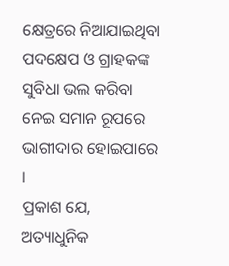କ୍ଷେତ୍ରରେ ନିଆଯାଇଥିବା ପଦକ୍ଷେପ ଓ ଗ୍ରାହକଙ୍କ ସୁବିଧା ଭଲ କରିବା ନେଇ ସମାନ ରୂପରେ ଭାଗୀଦାର ହୋଇପାରେ ।
ପ୍ରକାଶ ଯେ, ଅତ୍ୟାଧୁନିକ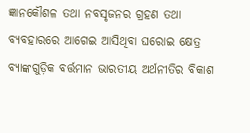ଜ୍ଞାନକୌଶଳ ତଥା ନବସୃଜନର ଗ୍ରହଣ ତଥା ବ୍ୟବହାରରେ ଆଗେଇ ଆସିଥିବା ଘରୋଇ କ୍ଷେତ୍ର ବ୍ୟାଙ୍କଗୁଡ଼ିକ ବର୍ତ୍ତମାନ ଭାରତୀୟ ଅର୍ଥନୀତିର ବିକାଶ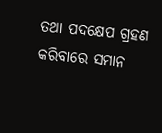ତଥା ପଦକ୍ଷେପ ଗ୍ରହଣ କରିବାରେ ସମାନ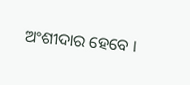ଅଂଶୀଦାର ହେବେ ।